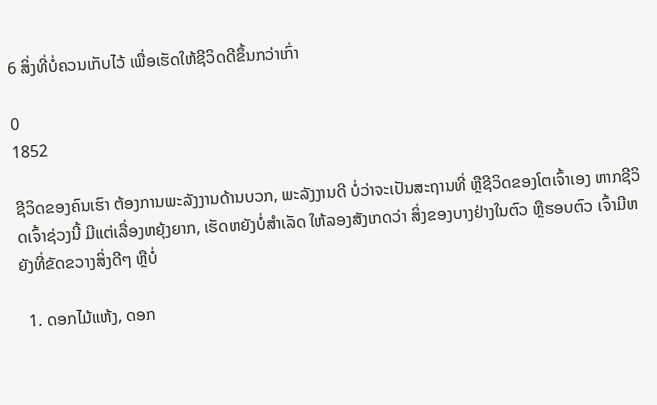6 ສິ່ງທີ່ບໍ່ຄວນເກັບໄວ້ ເພື່ອເຮັດໃຫ້ຊີວິດດີຂຶ້ນກວ່າເກົ່າ

0
1852

ຊີວິດຂອງຄົນເຮົາ ຕ້ອງການພະລັງງານດ້ານບວກ, ພະລັງງານດີ ບໍ່ວ່າຈະເປັນສະຖານທີ່ ຫຼືຊີວິດຂອງໂຕເຈົ້າເອງ ຫາກຊີວິດເຈົ້າຊ່ວງນີ້ ມີແຕ່ເລື່ອງຫຍຸ້ງຍາກ, ເຮັດຫຍັງບໍ່ສຳເລັດ ໃຫ້ລອງສັງເກດວ່າ ສິ່ງຂອງບາງຢ່າງໃນຕົວ ຫຼືຮອບຕົວ ເຈົ້າມີຫຍັງທີ່ຂັດຂວາງສິ່ງດີໆ ຫຼືບໍ່

  1. ດອກໄມ້ແຫ້ງ, ດອກ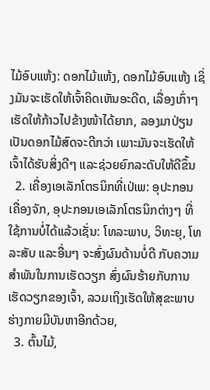ໄມ້ອົບແຫ້ງ: ດອກໄມ້ແຫ້ງ, ດອກໄມ້ອົບແຫ້ງ ເຊິ່ງມັນຈະເຮັດໃຫ້ເຈົ້າຄິດເຫັນອະດີດ, ເລື່ອງເກົ່າໆ ເຮັດໃຫ້ກ້າວໄປຂ້າງໜ້າໄດ້ຍາກ, ລອງມາປ່ຽນເປັນດອກໄມ້ສົດຈະດີກວ່າ ເພາະມັນຈະເຮັດໃຫ້ເຈົ້າໄດ້ຮັບສິ່ງດີໆ ແລະຊ່ວຍຍົກລະດັບໃຫ້ດີຂຶ້ນ
  2. ເຄື່ອງເອເລັກໂຕຣນິກທີ່ເປ່ເພ: ອຸປະກອນເຄື່ອງຈັກ, ອຸປະກອນເອເລັກໂຕຣນິກຕ່າງໆ ທີ່ໃຊ້ການບໍ່ໄດ້ແລ້ວເຊັ່ນ: ໂທລະພາບ, ວິທະຍຸ, ໂທລະສັບ ແລະອື່ນໆ ຈະສົ່ງຜົນດ້ານບໍ່ດີ ກັບຄວາມສຳພັນໃນການເຮັດວຽກ ສົ່ງຜົນຮ້າຍກັບການເຮັດວຽກຂອງເຈົ້າ, ລວມເຖິງເຮັດໃຫ້ສຸຂະພາບຮ່າງກາຍມີບັນຫາອີກດ້ວຍ,
  3. ຕົ້ນໄມ້,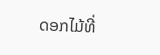ດອກໄມ້ທີ່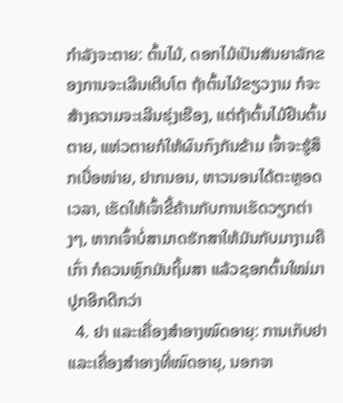ກຳລັງຈະຕາຍ: ຕົ້ນໄມ້, ດອກໄມ້ເປັນສັນຍາລັກຂອງການຈະເລີນເຕີບໂຕ ຖ້າຕົ້ນໄມ້ຂຽວງາມ ກໍຈະສ້າງຄວາມຈະເລີນຮຸ່ງເຮືອງ, ແຕ່ຖ້າຕົ້ນໄມ້ຢືນຕົ້ນຕາຍ, ແຫ່ວຕາຍກໍໃຫ້ຜົນກົງກັນຂ້າມ ເຈົ້າຈະຮູ້ສຶກເບື່ອໜ່າຍ, ຢາກນອນ, ຫາວນອນໄດ້ຕະຫຼອດເວລາ, ເຮັດໃຫ້ເຈົ້າຂີ້ຄ້ານກັບການເຮັດວຽກຕ່າງໆ, ຫາກເຈົ້າບໍ່ສາມາດຮັກສາໃຫ້ມັນກັບມາງາມຄືເກົ່າ ກໍຄວນຫຼົກມັນຖິ້ມສາ ແລ້ວຊອກຕົ້ນໃໝ່ມາປູກອີກດີກວ່າ
  4. ຢາ ແລະເຄື່ອງສຳອາງໝົດອາຍຸ: ການເກັບຢາ ແລະເຄື່ອງສຳອາງທີ່ໝົດອາຍຸ, ນອກຈາ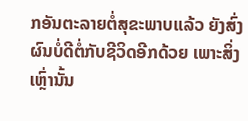ກອັນຕະລາຍຕໍ່ສຸຂະພາບແລ້ວ ຍັງສົ່ງຜົນບໍ່ດີຕໍ່ກັບຊີວິດອີກດ້ວຍ ເພາະສິ່ງເຫຼົ່ານັ້ນ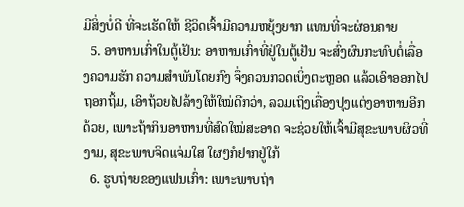ມີສິ່ງບໍ່ດີ ທີ່ຈະເຮັດໃຫ້ ຊີວິດເຈົ້າມີຄວາມຫຍຸ້ງຍາກ ແທນທີ່ຈະຜ່ອນຄາຍ
  5. ອາຫານເກົ່າໃນຕູ້ເຢັນ: ອາຫານເກົ່າທີ່ຢູ່ໃນຕູ້ເຢັນ ຈະສົ່ງຜົນກະທົບຕໍ່ເລື່ອງຄວາມຮັກ ຄວາມສຳພັນໂດຍກົງ ຈຶ່ງຄວນກວດເບິ່ງຕະຫຼອດ ແລ້ວເອົາອອກໄປຖອກຖິ້ມ, ເອົາຖ້ວຍໄປລ້າງໃຫ້ໃໝ່ດີກວ່າ, ລວມເຖິງເຄື່ອງປຸງແຕ່ງອາຫານອີກດ້ວຍ, ເພາະຖ້າກິນອາຫານທີ່ສົດໃໝ່ສະອາດ ຈະຊ່ວຍໃຫ້ເຈົ້າມີສຸຂະພາບຜິວທີ່ງາມ, ສຸຂະພາບຈິດແຈ່ມໃສ ໃຜໆກໍຢາກຢູ່ໃກ້
  6. ຮູບຖ່າຍຂອງແຟນເກົ່າ: ເພາະພາບຖ່າ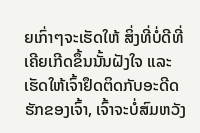ຍເກົ່າໆຈະເຮັດໃຫ້ ສິ່ງທີ່ບໍ່ດີທີ່ເຄີຍເກີດຂຶ້ນນັ້ນຝັງໃຈ ແລະເຮັດໃຫ້ເຈົ້າຢຶດຕິດກັບອະດີດຮັກຂອງເຈົ້າ, ເຈົ້າຈະບໍ່ສົມຫວັງ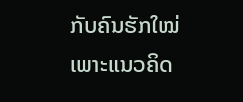ກັບຄົນຮັກໃໝ່ ເພາະແນວຄິດ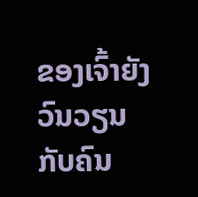ຂອງເຈົ້າຍັງວົນວຽນກັບຄົນ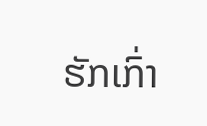ຮັກເກົ່າ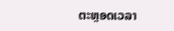ຕະຫຼອດເວລາ